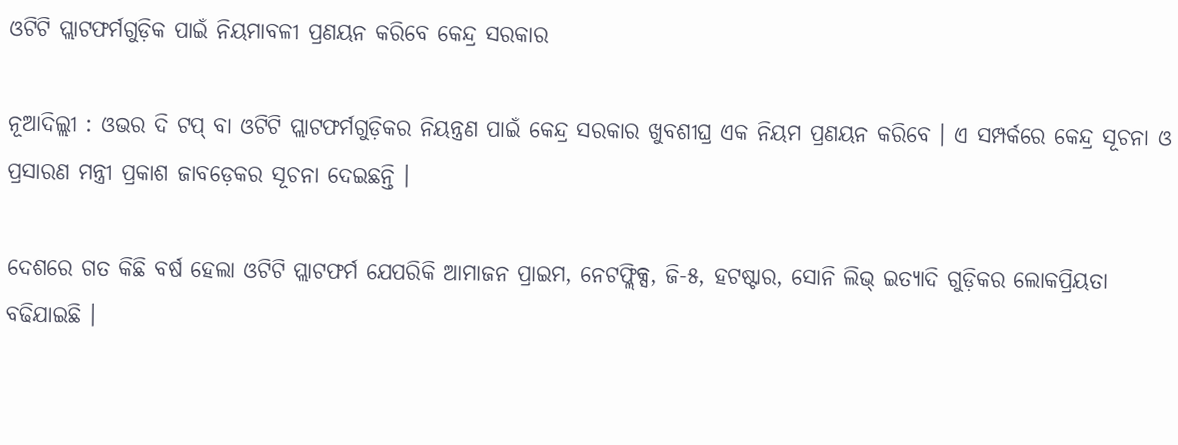ଓଟିଟି ପ୍ଲାଟଫର୍ମଗୁଡ଼ିକ ପାଇଁ ନିୟମାବଳୀ ପ୍ରଣୟନ କରିବେ କେନ୍ଦ୍ର ସରକାର

ନୂଆଦିଲ୍ଲୀ : ଓଭର ଦି ଟପ୍ ବା ଓଟିଟି ପ୍ଲାଟଫର୍ମଗୁଡ଼ିକର ନିୟନ୍ତ୍ରଣ ପାଇଁ କେନ୍ଦ୍ର ସରକାର ଖୁବଶୀଘ୍ର ଏକ ନିୟମ ପ୍ରଣୟନ କରିବେ । ଏ ସମ୍ପର୍କରେ କେନ୍ଦ୍ର ସୂଚନା ଓ ପ୍ରସାରଣ ମନ୍ତ୍ରୀ ପ୍ରକାଶ ଜାବଡ଼େକର ସୂଚନା ଦେଇଛନ୍ତି ।

ଦେଶରେ ଗତ କିଛି ବର୍ଷ ହେଲା ଓଟିଟି ପ୍ଲାଟଫର୍ମ ଯେପରିକି ଆମାଜନ ପ୍ରାଇମ, ନେଟଫ୍ଲିକ୍ସ, ଜି-୫, ହଟଷ୍ଟାର, ସୋନି ଲିଭ୍ ଇତ୍ୟାଦି ଗୁଡ଼ିକର ଲୋକପ୍ରିୟତା ବଢିଯାଇଛି ।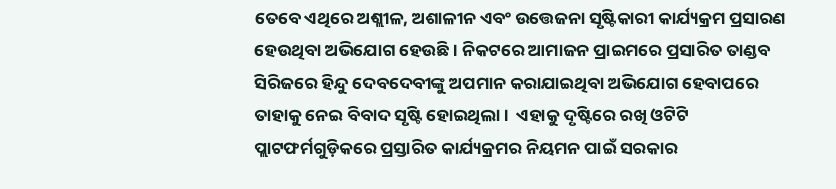ତେବେ ଏଥିରେ ଅଶ୍ଲୀଳ, ଅଶାଳୀନ ଏବଂ ଉତ୍ତେଜନା ସୃଷ୍ଟିକାରୀ କାର୍ଯ୍ୟକ୍ରମ ପ୍ରସାରଣ ହେଉଥିବା ଅଭିଯୋଗ ହେଉଛି । ନିକଟରେ ଆମାଜନ ପ୍ରାଇମରେ ପ୍ରସାରିତ ତାଣ୍ଡବ ସିରିଜରେ ହିନ୍ଦୁ ଦେବଦେବୀଙ୍କୁ ଅପମାନ କରାଯାଇଥିବା ଅଭିଯୋଗ ହେବାପରେ ତାହାକୁ ନେଇ ବିବାଦ ସୃଷ୍ଟି ହୋଇଥିଲା ।  ଏହାକୁ ଦୃଷ୍ଟିରେ ରଖି ଓଟିଟି ପ୍ଲାଟଫର୍ମଗୁଡ଼ିକରେ ପ୍ରସ୍ତାରିତ କାର୍ଯ୍ୟକ୍ରମର ନିୟମନ ପାଇଁ ସରକାର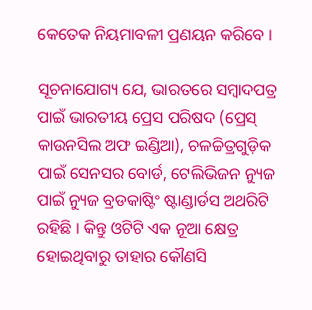କେତେକ ନିୟମାବଳୀ ପ୍ରଣୟନ କରିବେ ।

ସୂଚନାଯୋଗ୍ୟ ଯେ, ଭାରତରେ ସମ୍ବାଦପତ୍ର ପାଇଁ ଭାରତୀୟ ପ୍ରେସ ପରିଷଦ (ପ୍ରେସ୍ କାଉନସିଲ ଅଫ ଇଣ୍ଡିଆ), ଚଳଚ୍ଚିତ୍ରଗୁଡ଼ିକ ପାଇଁ ସେନସର ବୋର୍ଡ, ଟେଲିଭିଜନ ନ୍ୟୁଜ ପାଇଁ ନ୍ୟୁଜ ବ୍ରଡକାଷ୍ଟିଂ ଷ୍ଟାଣ୍ଡାର୍ଡସ ଅଥରିଟି ରହିଛି । କିନ୍ତୁ ଓଟିଟି ଏକ ନୂଆ କ୍ଷେତ୍ର ହୋଇଥିବାରୁ ତାହାର କୌଣସି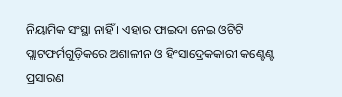ନିୟାମିକ ସଂସ୍ଥା ନାହିଁ । ଏହାର ଫାଇଦା ନେଇ ଓଟିଟି ପ୍ଲାଟଫର୍ମଗୁଡ଼ିକରେ ଅଶାଳୀନ ଓ ହିଂସାଦ୍ରେକକାରୀ କଣ୍ଟେଣ୍ଟ ପ୍ରସାରଣ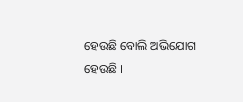ହେଉଛି ବୋଲି ଅଭିଯୋଗ ହେଉଛି ।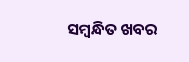ସମ୍ବନ୍ଧିତ ଖବର